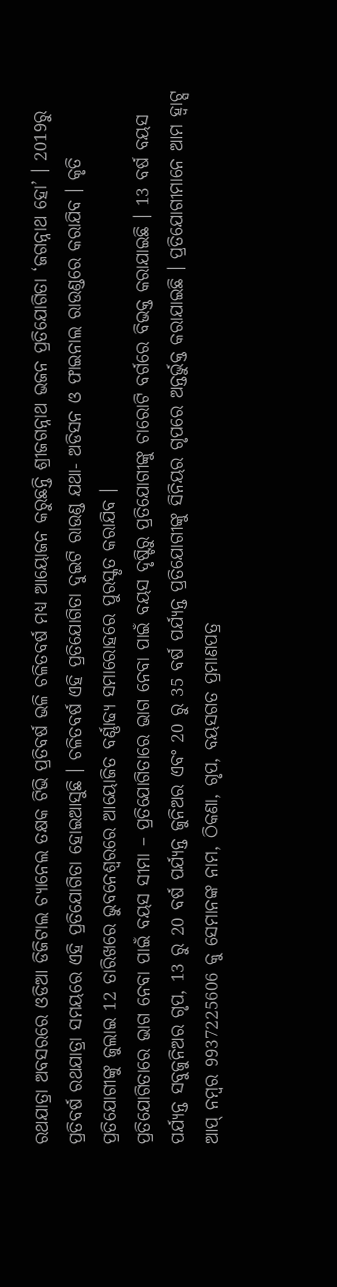ରଥଯାତ୍ରା ଅବସରରେ ଓଡିଆ ଡିଜିଟାଲ ଚ୍ୟାନେଲ ତକ୍ଷକ ଟିଭି ପ୍ରତିବର୍ଷ ଭଳି ଚଳିତବର୍ଷ ମଧ୍ୟ ଆୟୋଜନ କରୁଛନ୍ତି ଶ୍ରୀଜଗନ୍ନାଥ ଭଜନ ପ୍ରତିଯୋଗିତା ‘ଜଗନ୍ନାଥ ହୋ’ । 2019ରୁ ପ୍ରତିବର୍ଷ ରଥଯାତ୍ରା ସମୟରେ ଏହି ପ୍ରତିଯୋଗିତା ହୋଇଆସୁଛି । ଚଳିତବର୍ଷ ଏହି ପ୍ରତିଯୋଗିତା ଦୁଇଟି ରାଉଣ୍ଡ ଯଥା- ଅଡିସନ ଓ ଫାଇନାଲ ରାଉଣ୍ଡରେ କରାଯିବ । କୃତି ପ୍ରତିଯୋଗୀଙ୍କୁ ଜୁଲାଇ 12 ତାରିଖରେ ଭୁବନେଶ୍ବରରେ ଆୟୋଜିତ ବର୍ଣ୍ଣାଢ୍ୟ ସମାରୋହରେ ପୁରସ୍କୃତ କରାଯିବ ।
ପ୍ରତିଯୋଗିତାରେ ଭାଗ ନେବା ପାଇଁ ବୟସ ସୀମା – ପ୍ରତିଯୋଗିତାରେ ଭାଗ ନେବା ପାଇଁ ବୟସ ଦୃଷ୍ଟିରୁ ପ୍ରତିଯୋଗୀଙ୍କୁ ଚାରୋଟି ବର୍ଗରେ ବିଭକ୍ତ କରାଯାଇଛି । 13 ବର୍ଷ ବୟସ ପର୍ଯ୍ୟନ୍ତ ସବୁଜୁନିଅର ଗୃପ, 13 ରୁ 20 ବର୍ଷ ପର୍ଯ୍ୟନ୍ତ ଜୁନିଅର ଏବଂ 20 ରୁ 35 ବର୍ଷ ପର୍ଯ୍ୟନ୍ତ ପ୍ରତିଯୋଗୀଙ୍କୁ ସିନିୟର ଗୃପରେ ଅନ୍ତର୍ଭୁକ୍ତ କରାଯାଇଛି । ପ୍ରତିଯୋଗୀମାନେ ଆମ ହ୍ବାଟ୍ସ ଆପ୍ ନମ୍ବର 9937225606 କୁ ସେମାନଙ୍କ ନାମ, ଠିକଣା, ଗୃପ, ବୟସଗତ ପ୍ରମାଣପତ୍ର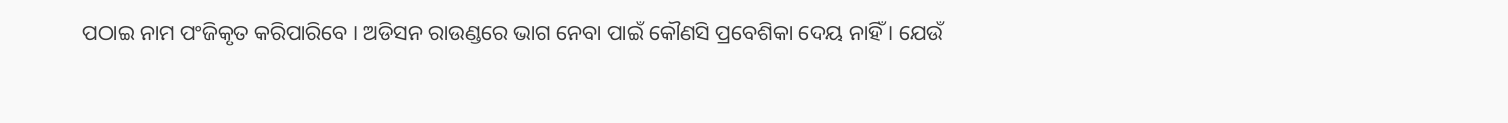ପଠାଇ ନାମ ପଂଜିକୃତ କରିପାରିବେ । ଅଡିସନ ରାଉଣ୍ଡରେ ଭାଗ ନେବା ପାଇଁ କୌଣସି ପ୍ରବେଶିକା ଦେୟ ନାହିଁ । ଯେଉଁ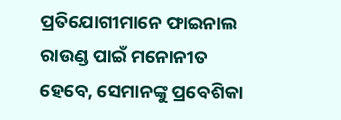ପ୍ରତିଯୋଗୀମାନେ ଫାଇନାଲ ରାଉଣ୍ଡ ପାଇଁ ମନୋନୀତ ହେବେ, ସେମାନଙ୍କୁ ପ୍ରବେଶିକା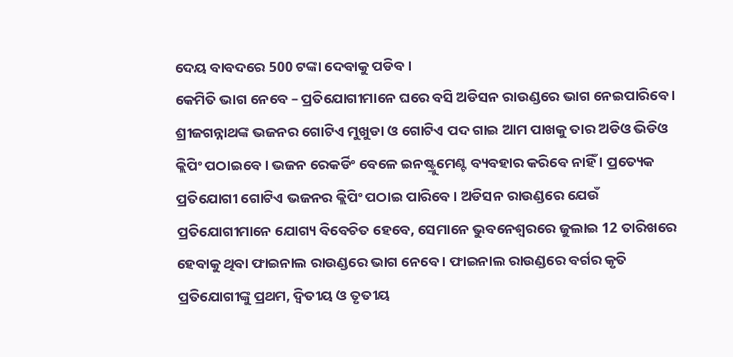ଦେୟ ବାବଦରେ 500 ଟଙ୍କା ଦେବାକୁ ପଡିବ ।
କେମିତି ଭାଗ ନେବେ – ପ୍ରତିଯୋଗୀମାନେ ଘରେ ବସି ଅଡିସନ ରାଉଣ୍ଡରେ ଭାଗ ନେଇପାରିବେ । ଶ୍ରୀଜଗନ୍ନାଥଙ୍କ ଭଜନର ଗୋଟିଏ ମୁଖୁଡା ଓ ଗୋଟିଏ ପଦ ଗାଇ ଆମ ପାଖକୁ ତାର ଅଡିଓ ଭିଡିଓ କ୍ଲିପିଂ ପଠାଇବେ । ଭଜନ ରେକର୍ଡିଂ ବେଳେ ଇନଷ୍ଟ୍ରୁମେଣ୍ଟ ବ୍ୟବହାର କରିବେ ନାହିଁ । ପ୍ରତ୍ୟେକ ପ୍ରତିଯୋଗୀ ଗୋଟିଏ ଭଜନର କ୍ଲିପିଂ ପଠାଇ ପାରିବେ । ଅଡିସନ ରାଉଣ୍ଡରେ ଯେଉଁ ପ୍ରତିଯୋଗୀମାନେ ଯୋଗ୍ୟ ବିବେଚିତ ହେବେ, ସେମାନେ ଭୁବନେଶ୍ବରରେ ଜୁଲାଇ 12 ତାରିଖରେ ହେବାକୁ ଥିବା ଫାଇନାଲ ରାଉଣ୍ଡରେ ଭାଗ ନେବେ । ଫାଇନାଲ ରାଉଣ୍ଡରେ ବର୍ଗର କୃତି ପ୍ରତିଯୋଗୀଙ୍କୁ ପ୍ରଥମ, ଦ୍ବିତୀୟ ଓ ତୃତୀୟ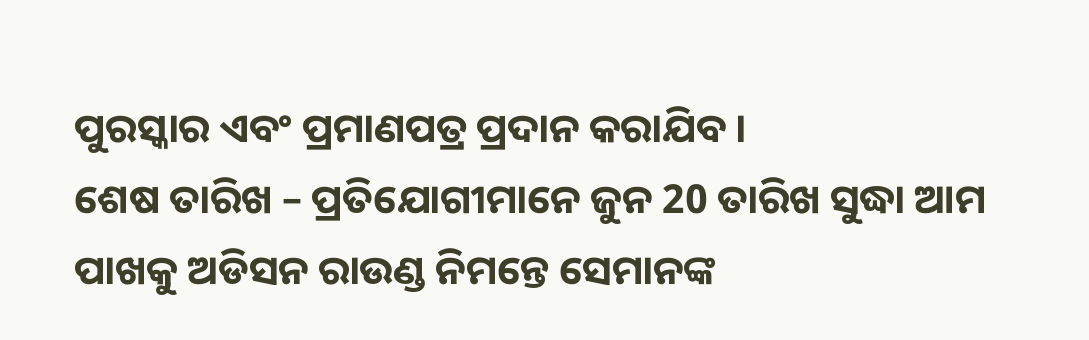ପୁରସ୍କାର ଏବଂ ପ୍ରମାଣପତ୍ର ପ୍ରଦାନ କରାଯିବ ।
ଶେଷ ତାରିଖ – ପ୍ରତିଯୋଗୀମାନେ ଜୁନ 20 ତାରିଖ ସୁଦ୍ଧା ଆମ ପାଖକୁ ଅଡିସନ ରାଉଣ୍ଡ ନିମନ୍ତେ ସେମାନଙ୍କ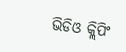ଭିଡିଓ କ୍ଲିପିଂ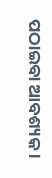ପଠାଇବା ଆବଶ୍ୟକ ।